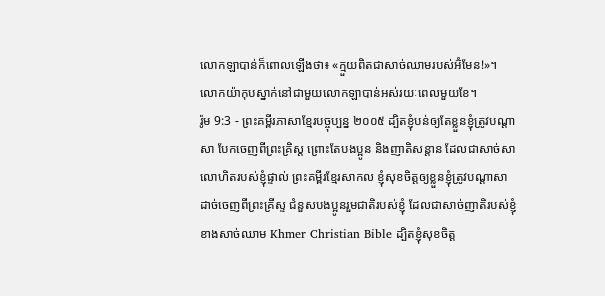លោកឡាបាន់ក៏ពោលឡើងថា៖ «ក្មួយពិតជាសាច់ឈាមរបស់អ៊ំមែន!»។ លោកយ៉ាកុបស្នាក់នៅជាមួយលោកឡាបាន់អស់រយៈពេលមួយខែ។
រ៉ូម 9:3 - ព្រះគម្ពីរភាសាខ្មែរបច្ចុប្បន្ន ២០០៥ ដ្បិតខ្ញុំបន់ឲ្យតែខ្លួនខ្ញុំត្រូវបណ្ដាសា បែកចេញពីព្រះគ្រិស្ត ព្រោះតែបងប្អូន និងញាតិសន្ដាន ដែលជាសាច់សាលោហិតរបស់ខ្ញុំផ្ទាល់ ព្រះគម្ពីរខ្មែរសាកល ខ្ញុំសុខចិត្តឲ្យខ្លួនខ្ញុំត្រូវបណ្ដាសាដាច់ចេញពីព្រះគ្រីស្ទ ជំនួសបងប្អូនរួមជាតិរបស់ខ្ញុំ ដែលជាសាច់ញាតិរបស់ខ្ញុំខាងសាច់ឈាម Khmer Christian Bible ដ្បិតខ្ញុំសុខចិត្ដ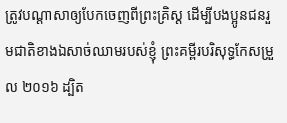ត្រូវបណ្ដាសាឲ្យបែកចេញពីព្រះគ្រិស្ដ ដើម្បីបងប្អូនជនរួមជាតិខាងឯសាច់ឈាមរបស់ខ្ញុំ ព្រះគម្ពីរបរិសុទ្ធកែសម្រួល ២០១៦ ដ្បិត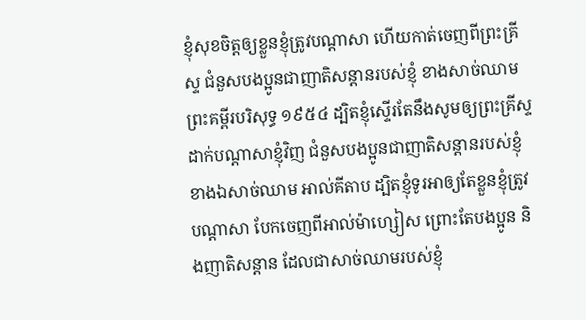ខ្ញុំសុខចិត្តឲ្យខ្លួនខ្ញុំត្រូវបណ្តាសា ហើយកាត់ចេញពីព្រះគ្រីស្ទ ជំនួសបងប្អូនជាញាតិសន្តានរបស់ខ្ញុំ ខាងសាច់ឈាម ព្រះគម្ពីរបរិសុទ្ធ ១៩៥៤ ដ្បិតខ្ញុំស្ទើរតែនឹងសូមឲ្យព្រះគ្រីស្ទដាក់បណ្តាសាខ្ញុំវិញ ជំនួសបងប្អូនជាញាតិសន្តានរបស់ខ្ញុំ ខាងឯសាច់ឈាម អាល់គីតាប ដ្បិតខ្ញុំទូរអាឲ្យតែខ្លួនខ្ញុំត្រូវបណ្ដាសា បែកចេញពីអាល់ម៉ាហ្សៀស ព្រោះតែបងប្អូន និងញាតិសន្ដាន ដែលជាសាច់ឈាមរបស់ខ្ញុំ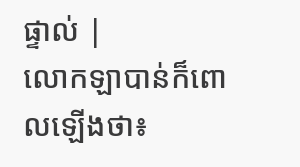ផ្ទាល់ |
លោកឡាបាន់ក៏ពោលឡើងថា៖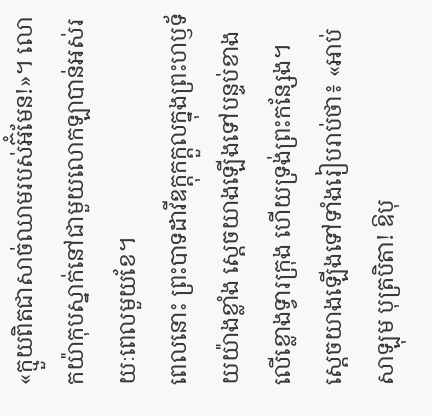«ក្មួយពិតជាសាច់ឈាមរបស់អ៊ំមែន!»។ លោកយ៉ាកុបស្នាក់នៅជាមួយលោកឡាបាន់អស់រយៈពេលមួយខែ។
ពេលនោះ ព្រះបាទដាវីឌក្ដុកក្ដួលក្នុងព្រះហឫទ័យយ៉ាងខ្លាំង ស្ដេចយាងឡើងទៅបន្ទប់ខាងលើខ្លោងទ្វារក្រុង ហើយទ្រង់ព្រះកន្សែង។ ស្ដេចយាងឡើងទៅទាំងរៀបរាប់ថា៖ «អាប់សាឡុម បុត្របិតា! ឱបុ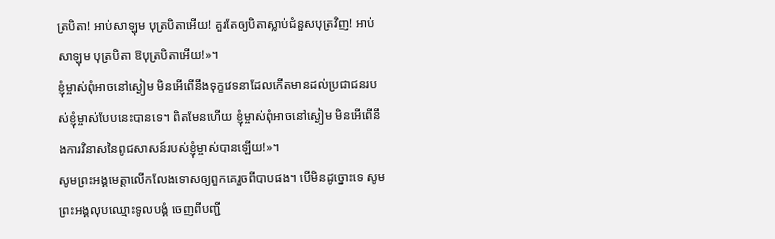ត្របិតា! អាប់សាឡុម បុត្របិតាអើយ! គួរតែឲ្យបិតាស្លាប់ជំនួសបុត្រវិញ! អាប់សាឡុម បុត្របិតា ឱបុត្របិតាអើយ!»។
ខ្ញុំម្ចាស់ពុំអាចនៅស្ងៀម មិនអើពើនឹងទុក្ខវេទនាដែលកើតមានដល់ប្រជាជនរបស់ខ្ញុំម្ចាស់បែបនេះបានទេ។ ពិតមែនហើយ ខ្ញុំម្ចាស់ពុំអាចនៅស្ងៀម មិនអើពើនឹងការវិនាសនៃពូជសាសន៍របស់ខ្ញុំម្ចាស់បានឡើយ!»។
សូមព្រះអង្គមេត្តាលើកលែងទោសឲ្យពួកគេរួចពីបាបផង។ បើមិនដូច្នោះទេ សូមព្រះអង្គលុបឈ្មោះទូលបង្គំ ចេញពីបញ្ជី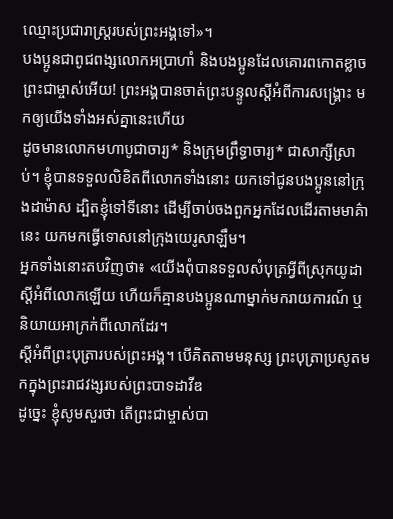ឈ្មោះប្រជារាស្ត្ររបស់ព្រះអង្គទៅ»។
បងប្អូនជាពូជពង្សលោកអប្រាហាំ និងបងប្អូនដែលគោរពកោតខ្លាចព្រះជាម្ចាស់អើយ! ព្រះអង្គបានចាត់ព្រះបន្ទូលស្ដីអំពីការសង្គ្រោះ មកឲ្យយើងទាំងអស់គ្នានេះហើយ
ដូចមានលោកមហាបូជាចារ្យ* និងក្រុមព្រឹទ្ធាចារ្យ* ជាសាក្សីស្រាប់។ ខ្ញុំបានទទួលលិខិតពីលោកទាំងនោះ យកទៅជូនបងប្អូននៅក្រុងដាម៉ាស ដ្បិតខ្ញុំទៅទីនោះ ដើម្បីចាប់ចងពួកអ្នកដែលដើរតាមមាគ៌ានេះ យកមកធ្វើទោសនៅក្រុងយេរូសាឡឹម។
អ្នកទាំងនោះតបវិញថា៖ «យើងពុំបានទទួលសំបុត្រអ្វីពីស្រុកយូដាស្ដីអំពីលោកឡើយ ហើយក៏គ្មានបងប្អូនណាម្នាក់មករាយការណ៍ ឬនិយាយអាក្រក់ពីលោកដែរ។
ស្ដីអំពីព្រះបុត្រារបស់ព្រះអង្គ។ បើគិតតាមមនុស្ស ព្រះបុត្រាប្រសូតមកក្នុងព្រះរាជវង្សរបស់ព្រះបាទដាវីឌ
ដូច្នេះ ខ្ញុំសូមសួរថា តើព្រះជាម្ចាស់បា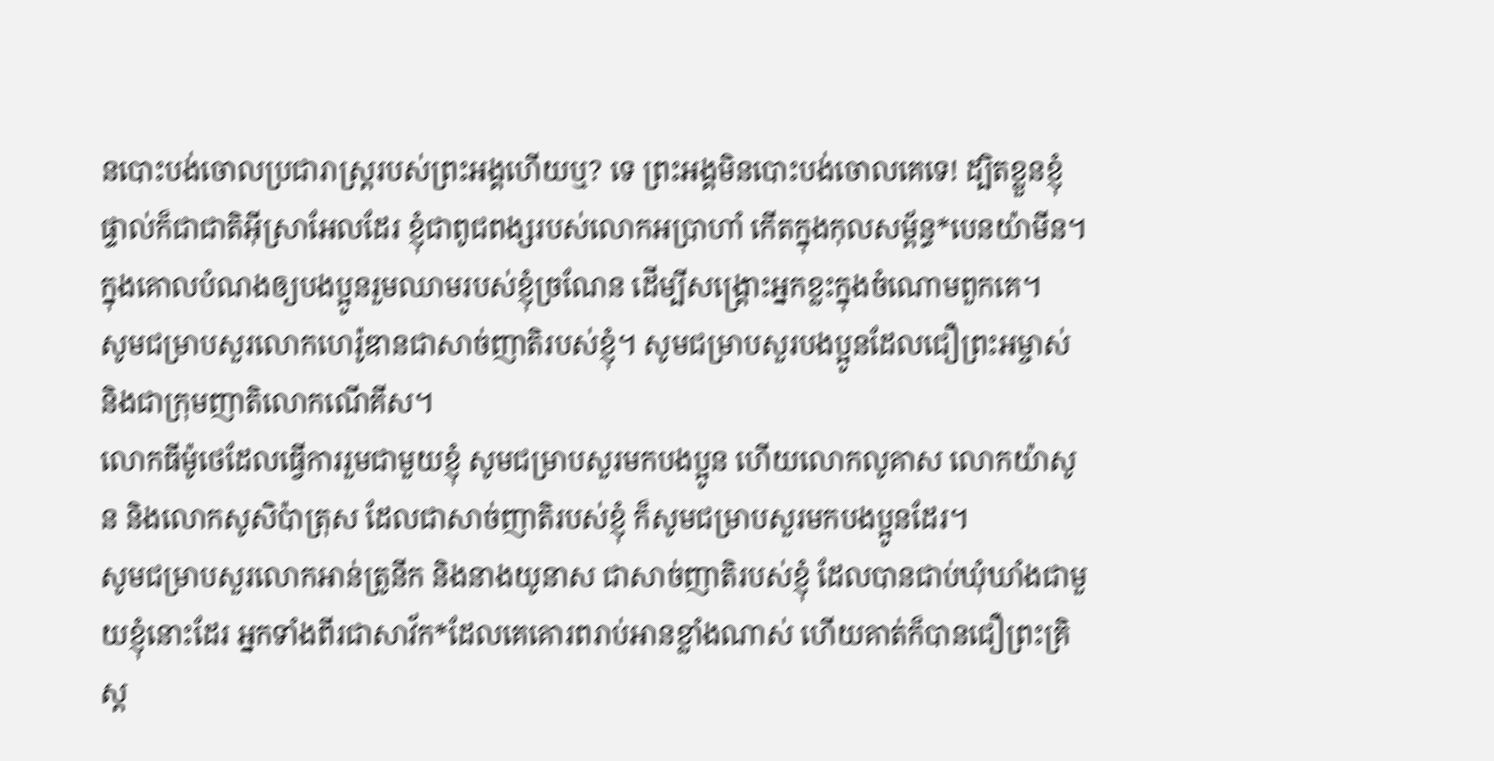នបោះបង់ចោលប្រជារាស្ដ្ររបស់ព្រះអង្គហើយឬ? ទេ ព្រះអង្គមិនបោះបង់ចោលគេទេ! ដ្បិតខ្លួនខ្ញុំផ្ទាល់ក៏ជាជាតិអ៊ីស្រាអែលដែរ ខ្ញុំជាពូជពង្សរបស់លោកអប្រាហាំ កើតក្នុងកុលសម្ព័ន្ធ*បេនយ៉ាមីន។
ក្នុងគោលបំណងឲ្យបងប្អូនរួមឈាមរបស់ខ្ញុំច្រណែន ដើម្បីសង្គ្រោះអ្នកខ្លះក្នុងចំណោមពួកគេ។
សូមជម្រាបសួរលោកហេរ៉ូឌានជាសាច់ញាតិរបស់ខ្ញុំ។ សូមជម្រាបសួរបងប្អូនដែលជឿព្រះអម្ចាស់ និងជាក្រុមញាតិលោកណើគីស។
លោកធីម៉ូថេដែលធ្វើការរួមជាមួយខ្ញុំ សូមជម្រាបសួរមកបងប្អូន ហើយលោកលូគាស លោកយ៉ាសូន និងលោកសូសិប៉ាត្រុស ដែលជាសាច់ញាតិរបស់ខ្ញុំ ក៏សូមជម្រាបសួរមកបងប្អូនដែរ។
សូមជម្រាបសួរលោកអាន់ត្រូនីក និងនាងយូនាស ជាសាច់ញាតិរបស់ខ្ញុំ ដែលបានជាប់ឃុំឃាំងជាមួយខ្ញុំនោះដែរ អ្នកទាំងពីរជាសាវ័ក*ដែលគេគោរពរាប់អានខ្លាំងណាស់ ហើយគាត់ក៏បានជឿព្រះគ្រិស្ត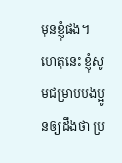មុនខ្ញុំផង។
ហេតុនេះ ខ្ញុំសូមជម្រាបបងប្អូនឲ្យដឹងថា ប្រ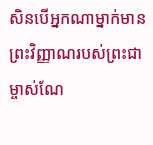សិនបើអ្នកណាម្នាក់មានព្រះវិញ្ញាណរបស់ព្រះជាម្ចាស់ណែ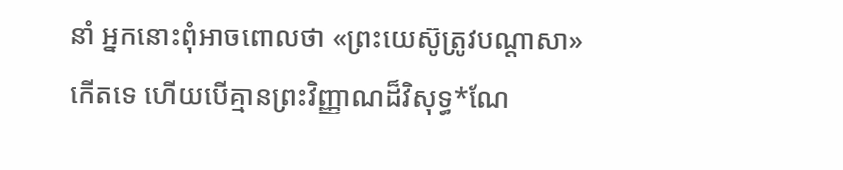នាំ អ្នកនោះពុំអាចពោលថា «ព្រះយេស៊ូត្រូវបណ្ដាសា» កើតទេ ហើយបើគ្មានព្រះវិញ្ញាណដ៏វិសុទ្ធ*ណែ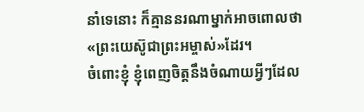នាំទេនោះ ក៏គ្មាននរណាម្នាក់អាចពោលថា «ព្រះយេស៊ូជាព្រះអម្ចាស់»ដែរ។
ចំពោះខ្ញុំ ខ្ញុំពេញចិត្តនឹងចំណាយអ្វីៗដែល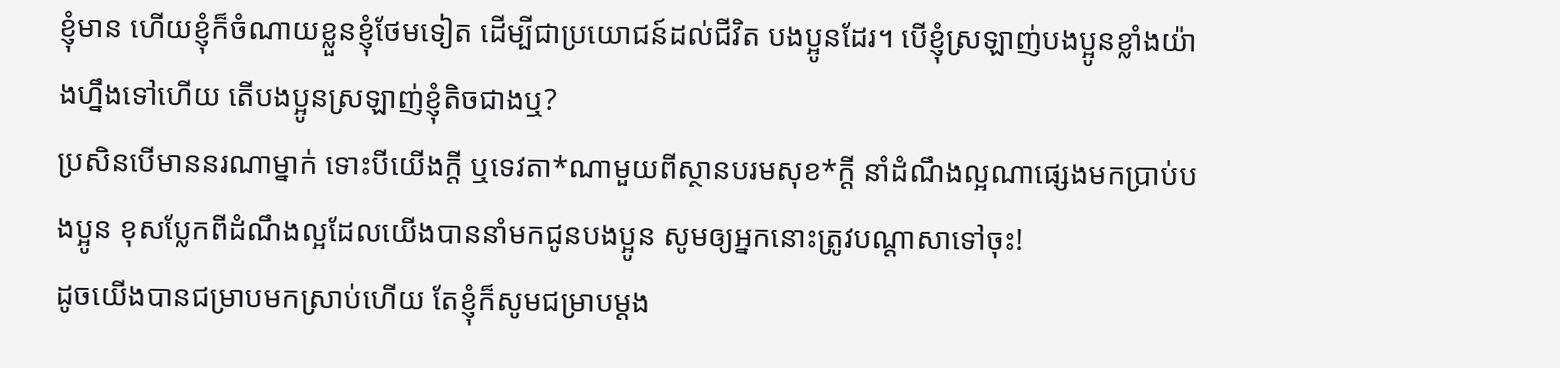ខ្ញុំមាន ហើយខ្ញុំក៏ចំណាយខ្លួនខ្ញុំថែមទៀត ដើម្បីជាប្រយោជន៍ដល់ជីវិត បងប្អូនដែរ។ បើខ្ញុំស្រឡាញ់បងប្អូនខ្លាំងយ៉ាងហ្នឹងទៅហើយ តើបងប្អូនស្រឡាញ់ខ្ញុំតិចជាងឬ?
ប្រសិនបើមាននរណាម្នាក់ ទោះបីយើងក្ដី ឬទេវតា*ណាមួយពីស្ថានបរមសុខ*ក្ដី នាំដំណឹងល្អណាផ្សេងមកប្រាប់បងប្អូន ខុសប្លែកពីដំណឹងល្អដែលយើងបាននាំមកជូនបងប្អូន សូមឲ្យអ្នកនោះត្រូវបណ្ដាសាទៅចុះ!
ដូចយើងបានជម្រាបមកស្រាប់ហើយ តែខ្ញុំក៏សូមជម្រាបម្ដង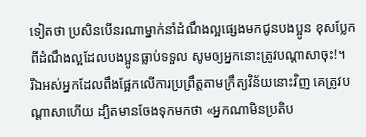ទៀតថា ប្រសិនបើនរណាម្នាក់នាំដំណឹងល្អផ្សេងមកជូនបងប្អូន ខុសប្លែកពីដំណឹងល្អដែលបងប្អូនធ្លាប់ទទួល សូមឲ្យអ្នកនោះត្រូវបណ្ដាសាចុះ!។
រីឯអស់អ្នកដែលពឹងផ្អែកលើការប្រព្រឹត្តតាមក្រឹត្យវិន័យនោះវិញ គេត្រូវបណ្ដាសាហើយ ដ្បិតមានចែងទុកមកថា «អ្នកណាមិនប្រតិប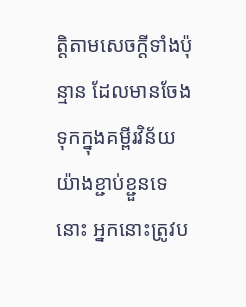ត្តិតាមសេចក្ដីទាំងប៉ុន្មាន ដែលមានចែងទុកក្នុងគម្ពីរវិន័យយ៉ាងខ្ជាប់ខ្ជួនទេនោះ អ្នកនោះត្រូវប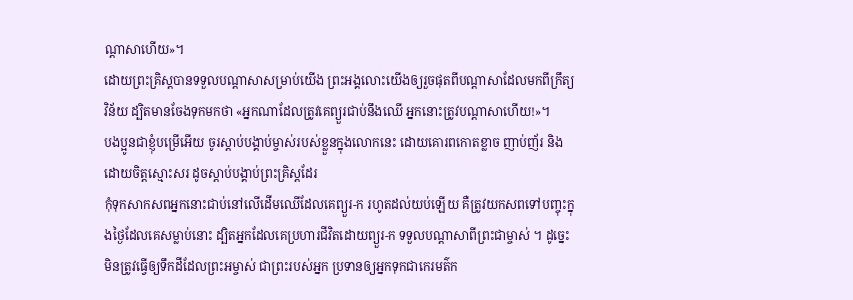ណ្ដាសាហើយ»។
ដោយព្រះគ្រិស្តបានទទួលបណ្ដាសាសម្រាប់យើង ព្រះអង្គលោះយើងឲ្យរួចផុតពីបណ្ដាសាដែលមកពីក្រឹត្យវិន័យ ដ្បិតមានចែងទុកមកថា «អ្នកណាដែលត្រូវគេព្យួរជាប់នឹងឈើ អ្នកនោះត្រូវបណ្ដាសាហើយ!»។
បងប្អូនជាខ្ញុំបម្រើអើយ ចូរស្ដាប់បង្គាប់ម្ចាស់របស់ខ្លួនក្នុងលោកនេះ ដោយគោរពកោតខ្លាច ញាប់ញ័រ និងដោយចិត្តស្មោះសរ ដូចស្ដាប់បង្គាប់ព្រះគ្រិស្តដែរ
កុំទុកសាកសពអ្នកនោះជាប់នៅលើដើមឈើដែលគេព្យួរ-ក រហូតដល់យប់ឡើយ គឺត្រូវយកសពទៅបញ្ចុះក្នុងថ្ងៃដែលគេសម្លាប់នោះ ដ្បិតអ្នកដែលគេប្រហារជីវិតដោយព្យួរ-ក ទទួលបណ្ដាសាពីព្រះជាម្ចាស់ ។ ដូច្នេះ មិនត្រូវធ្វើឲ្យទឹកដីដែលព្រះអម្ចាស់ ជាព្រះរបស់អ្នក ប្រទានឲ្យអ្នកទុកជាកេរមត៌ក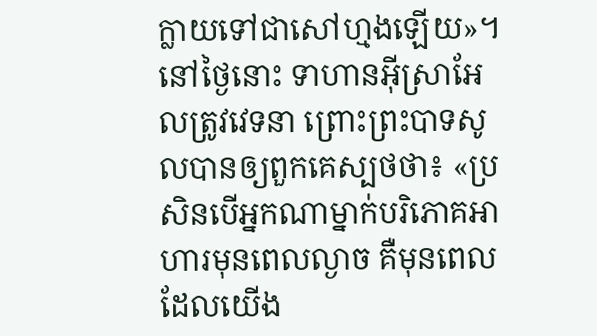ក្លាយទៅជាសៅហ្មងឡើយ»។
នៅថ្ងៃនោះ ទាហានអ៊ីស្រាអែលត្រូវវេទនា ព្រោះព្រះបាទសូលបានឲ្យពួកគេស្បថថា៖ «ប្រសិនបើអ្នកណាម្នាក់បរិភោគអាហារមុនពេលល្ងាច គឺមុនពេលដែលយើង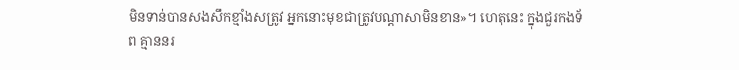មិនទាន់បានសងសឹកខ្មាំងសត្រូវ អ្នកនោះមុខជាត្រូវបណ្ដាសាមិនខាន»។ ហេតុនេះ ក្នុងជួរកងទ័ព គ្មាននរ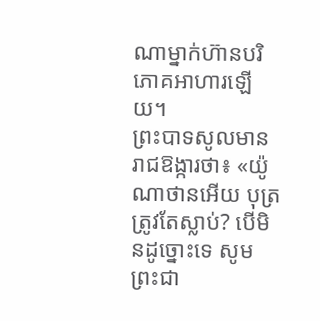ណាម្នាក់ហ៊ានបរិភោគអាហារឡើយ។
ព្រះបាទសូលមានរាជឱង្ការថា៖ «យ៉ូណាថានអើយ បុត្រត្រូវតែស្លាប់? បើមិនដូច្នោះទេ សូមព្រះជា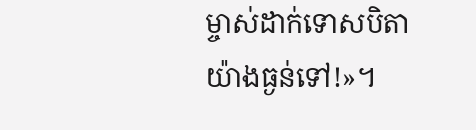ម្ចាស់ដាក់ទោសបិតាយ៉ាងធ្ងន់ទៅ!»។